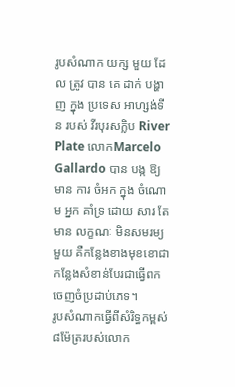រូបសំណាក យក្ស មួយ ដែល ត្រូវ បាន គេ ដាក់ បង្ហាញ ក្នុង ប្រទេស អាហ្សង់ទីន របស់ វីរបុរសក្លិប River Plate លោកMarcelo Gallardo បាន បង្ក ឱ្យ មាន ការ ចំអក ក្នុង ចំណោម អ្នក គាំទ្រ ដោយ សារ តែ មាន លក្ខណៈ មិនសមរម្យ មួយ គឺកន្លែងខាងមុខខោជាកន្លែងសំខាន់បែរជាធ្វើពកចេញចំប្រដាប់ភេទ។
រូបសំណាកធ្វើពីសំរិទ្ធកម្ពស់៨ម៉ែត្ររបស់លោក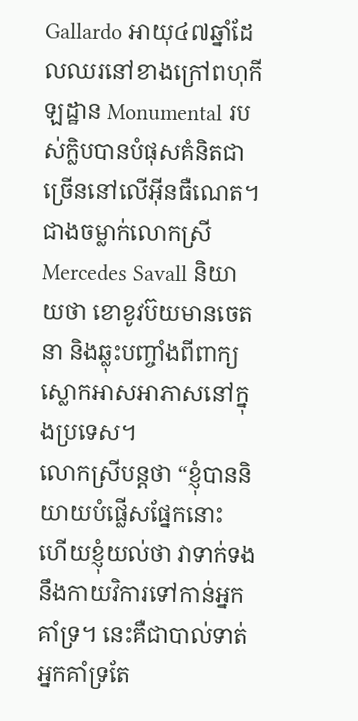Gallardo អាយុ៤៧ឆ្នាំដែលឈរនៅខាងក្រៅពហុកីឡដ្ឋាន Monumental របស់ក្លិបបានបំផុសគំនិតជាច្រើននៅលើអ៊ីនធឺណេត។ ជាងចម្លាក់លោកស្រី Mercedes Savall និយាយថា ខោខូវប៊យមានចេតនា និងឆ្លុះបញ្ចាំងពីពាក្យស្លោកអាសអាភាសនៅក្នុងប្រទេស។
លោកស្រីបន្តថា “ខ្ញុំបាននិយាយបំផ្លើសផ្នែកនោះ ហើយខ្ញុំយល់ថា វាទាក់ទងនឹងកាយវិការទៅកាន់អ្នកគាំទ្រ។ នេះគឺជាបាល់ទាត់អ្នកគាំទ្រតែ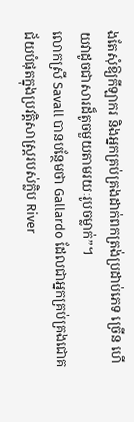ងតែសុំឱ្យកីឡាករ និងអ្នកគ្រប់គ្រងដាក់ពកត្រង់ប្រដាប់ភេទ ច្រើន ហើយវាដូចជាសារដ៏តូចមួយតាមរយៈរូបចម្លាក់”។
លោកស្រី Savall បានបន្ថែមថា Gallardo ដែលជាអ្នកគ្រប់គ្រងជោគជ័យបំផុតក្នុងប្រវត្តិសាស្ត្ររបស់ក្លិប River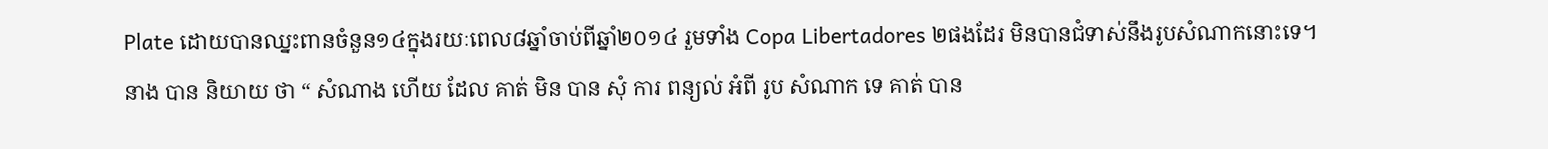Plate ដោយបានឈ្នះពានចំនួន១៤ក្នុងរយៈពេល៨ឆ្នាំចាប់ពីឆ្នាំ២០១៤ រួមទាំង Copa Libertadores ២ផងដែរ មិនបានជំទាស់នឹងរូបសំណាកនោះទេ។
នាង បាន និយាយ ថា “ សំណាង ហើយ ដែល គាត់ មិន បាន សុំ ការ ពន្យល់ អំពី រូប សំណាក ទេ គាត់ បាន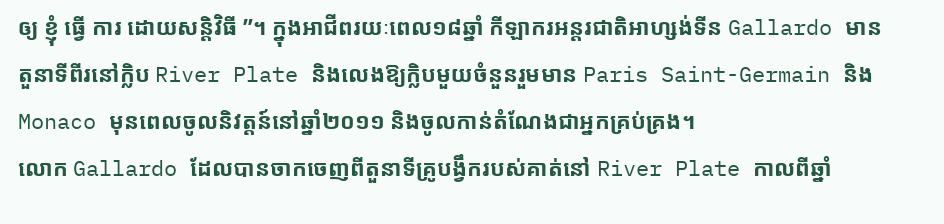ឲ្យ ខ្ញុំ ធ្វើ ការ ដោយសន្តិវិធី ”។ ក្នុងអាជីពរយៈពេល១៨ឆ្នាំ កីឡាករអន្តរជាតិអាហ្សង់ទីន Gallardo មានតួនាទីពីរនៅក្លិប River Plate និងលេងឱ្យក្លិបមួយចំនួនរួមមាន Paris Saint-Germain និង Monaco មុនពេលចូលនិវត្តន៍នៅឆ្នាំ២០១១ និងចូលកាន់តំណែងជាអ្នកគ្រប់គ្រង។
លោក Gallardo ដែលបានចាកចេញពីតួនាទីគ្រូបង្វឹករបស់គាត់នៅ River Plate កាលពីឆ្នាំ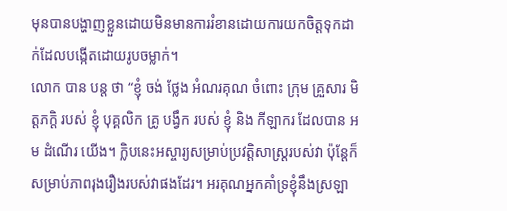មុនបានបង្ហាញខ្លួនដោយមិនមានការរំខានដោយការយកចិត្តទុកដាក់ដែលបង្កើតដោយរូបចម្លាក់។
លោក បាន បន្ត ថា “ខ្ញុំ ចង់ ថ្លែង អំណរគុណ ចំពោះ ក្រុម គ្រួសារ មិត្តភក្តិ របស់ ខ្ញុំ បុគ្គលិក គ្រូ បង្វឹក របស់ ខ្ញុំ និង កីឡាករ ដែលបាន អម ដំណើរ យើង។ ក្លិបនេះអស្ចារ្យសម្រាប់ប្រវត្តិសាស្រ្តរបស់វា ប៉ុន្តែក៏សម្រាប់ភាពរុងរឿងរបស់វាផងដែរ។ អរគុណអ្នកគាំទ្រខ្ញុំនឹងស្រឡា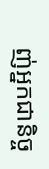ញ់អ្នកជានិច្ច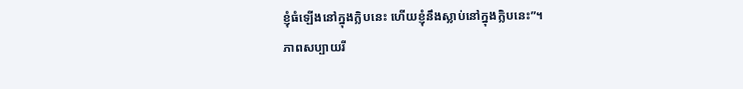ខ្ញុំធំឡើងនៅក្នុងក្លិបនេះ ហើយខ្ញុំនឹងស្លាប់នៅក្នុងក្លិបនេះ”។
ភាពសប្បាយរី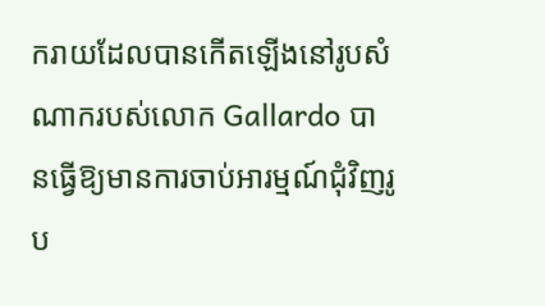ករាយដែលបានកើតឡើងនៅរូបសំណាករបស់លោក Gallardo បានធ្វើឱ្យមានការចាប់អារម្មណ៍ជុំវិញរូប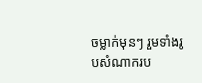ចម្លាក់មុនៗ រួមទាំងរូបសំណាករប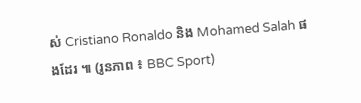ស់ Cristiano Ronaldo និង Mohamed Salah ផងដែរ ៕ (រូនភាព ៖ BBC Sport)